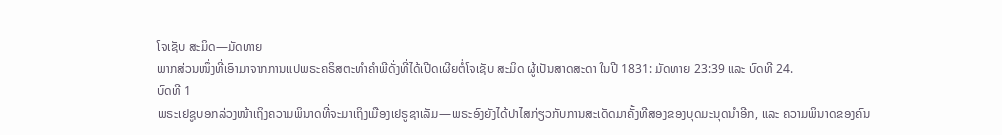ໂຈເຊັບ ສະມິດ—ມັດທາຍ
ພາກສ່ວນໜຶ່ງທີ່ເອົາມາຈາກການແປພຣະຄຣິສຕະທຳຄຳພີດັ່ງທີ່ໄດ້ເປີດເຜີຍຕໍ່ໂຈເຊັບ ສະມິດ ຜູ້ເປັນສາດສະດາ ໃນປີ 1831: ມັດທາຍ 23:39 ແລະ ບົດທີ 24.
ບົດທີ 1
ພຣະເຢຊູບອກລ່ວງໜ້າເຖິງຄວາມພິນາດທີ່ຈະມາເຖິງເມືອງເຢຣູຊາເລັມ—ພຣະອົງຍັງໄດ້ປາໄສກ່ຽວກັບການສະເດັດມາຄັ້ງທີສອງຂອງບຸດມະນຸດນຳອີກ, ແລະ ຄວາມພິນາດຂອງຄົນ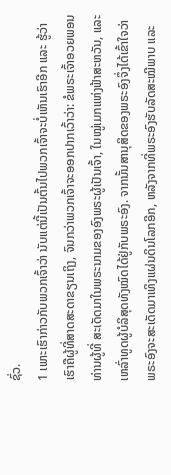ຊົ່ວ.
1 ເພາະເຮົາກ່າວກັບພວກເຈົ້າວ່າ ນັບແຕ່ນີ້ເປັນຕົ້ນໄປພວກເຈົ້າຈະບໍ່ເຫັນເຮົາອີກ ແລະ ຮູ້ວ່າເຮົາຄືຜູ້ທີ່ສາດສະດາຂຽນເຖິງ, ຈົນກວ່າພວກເຈົ້າຈະອອກປາກເວົ້າວ່າ: ຂໍພຣະເຈົ້າອວຍພອນທ່ານຜູ້ທີ່ ສະເດັດມາໃນພຣະນາມຂອງອົງພຣະຜູ້ເປັນເຈົ້າ, ໃນໝູ່ເມກແຫ່ງຟ້າສະຫວັນ, ແລະ ເຫລົ່າທູດຜູ້ບໍລິສຸດທັງໝົດໄດ້ຢູ່ກັບພຣະອົງ. ຈາກນັ້ນສານຸສິດຂອງພຣະອົງຈຶ່ງໄດ້ເຂົ້າໃຈວ່າ ພຣະອົງຈະສະເດັດມາເທິງແຜ່ນດິນໂລກອີກ, ຫລັງຈາກທີ່ພຣະອົງຮັບລັດສະໝີພາບ ແລະ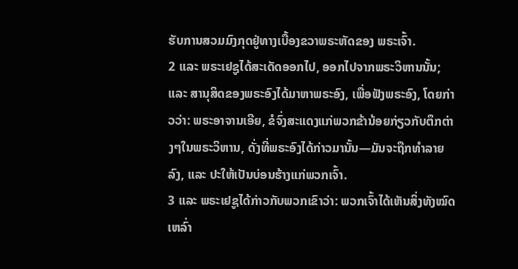ຮັບການສວມມົງກຸດຢູ່ທາງເບື້ອງຂວາພຣະຫັດຂອງ ພຣະເຈົ້າ.
2 ແລະ ພຣະເຢຊູໄດ້ສະເດັດອອກໄປ, ອອກໄປຈາກພຣະວິຫານນັ້ນ; ແລະ ສານຸສິດຂອງພຣະອົງໄດ້ມາຫາພຣະອົງ, ເພື່ອຟັງພຣະອົງ, ໂດຍກ່າວວ່າ: ພຣະອາຈານເອີຍ, ຂໍຈົ່ງສະແດງແກ່ພວກຂ້ານ້ອຍກ່ຽວກັບຕຶກຕ່າງໆໃນພຣະວິຫານ, ດັ່ງທີ່ພຣະອົງໄດ້ກ່າວມານັ້ນ—ມັນຈະຖືກທຳລາຍລົງ, ແລະ ປະໃຫ້ເປັນບ່ອນຮ້າງແກ່ພວກເຈົ້າ.
3 ແລະ ພຣະເຢຊູໄດ້ກ່າວກັບພວກເຂົາວ່າ: ພວກເຈົ້າໄດ້ເຫັນສິ່ງທັງໝົດເຫລົ່າ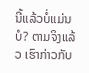ນີ້ແລ້ວບໍ່ແມ່ນບໍ? ຕາມຈິງແລ້ວ ເຮົາກ່າວກັບ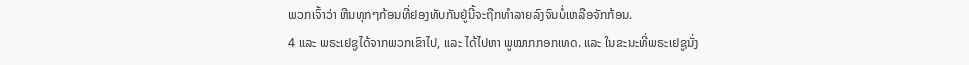ພວກເຈົ້າວ່າ ຫີນທຸກໆກ້ອນທີ່ຢອງທັບກັນຢູ່ນີ້ຈະຖືກທຳລາຍລົງຈົນບໍ່ເຫລືອຈັກກ້ອນ.
4 ແລະ ພຣະເຢຊູໄດ້ຈາກພວກເຂົາໄປ, ແລະ ໄດ້ໄປຫາ ພູໝາກກອກເທດ. ແລະ ໃນຂະນະທີ່ພຣະເຢຊູນັ່ງ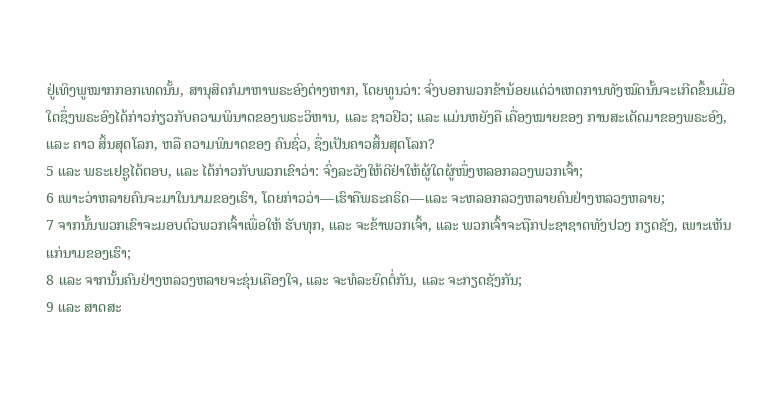ຢູ່ເທິງພູໝາກກອກເທດນັ້ນ, ສານຸສິດກໍມາຫາພຣະອົງຕ່າງຫາກ, ໂດຍທູນວ່າ: ຈົ່ງບອກພວກຂ້ານ້ອຍແດ່ວ່າເຫດການທັງໝົດນັ້ນຈະເກີດຂຶ້ນເມື່ອໃດຊຶ່ງພຣະອົງໄດ້ກ່າວກ່ຽວກັບຄວາມພິນາດຂອງພຣະວິຫານ, ແລະ ຊາວຢິວ; ແລະ ແມ່ນຫຍັງຄື ເຄື່ອງໝາຍຂອງ ການສະເດັດມາຂອງພຣະອົງ, ແລະ ຄາວ ສິ້ນສຸດໂລກ, ຫລື ຄວາມພິນາດຂອງ ຄົນຊົ່ວ, ຊຶ່ງເປັນຄາວສິ້ນສຸດໂລກ?
5 ແລະ ພຣະເຢຊູໄດ້ຕອບ, ແລະ ໄດ້ກ່າວກັບພວກເຂົາວ່າ: ຈົ່ງລະວັງໃຫ້ດີຢ່າໃຫ້ຜູ້ໃດຜູ້ໜຶ່ງຫລອກລວງພວກເຈົ້າ;
6 ເພາະວ່າຫລາຍຄົນຈະມາໃນນາມຂອງເຮົາ, ໂດຍກ່າວວ່າ—ເຮົາຄືພຣະຄຣິດ—ແລະ ຈະຫລອກລວງຫລາຍຄົນຢ່າງຫລວງຫລາຍ;
7 ຈາກນັ້ນພວກເຂົາຈະມອບຕົວພວກເຈົ້າເພື່ອໃຫ້ ຮັບທຸກ, ແລະ ຈະຂ້າພວກເຈົ້າ, ແລະ ພວກເຈົ້າຈະຖືກປະຊາຊາດທັງປວງ ກຽດຊັງ, ເພາະເຫັນແກ່ນາມຂອງເຮົາ;
8 ແລະ ຈາກນັ້ນຄົນຢ່າງຫລວງຫລາຍຈະຂຸ່ນເຄືອງໃຈ, ແລະ ຈະທໍລະຍົດຕໍ່ກັນ, ແລະ ຈະກຽດຊັງກັນ;
9 ແລະ ສາດສະ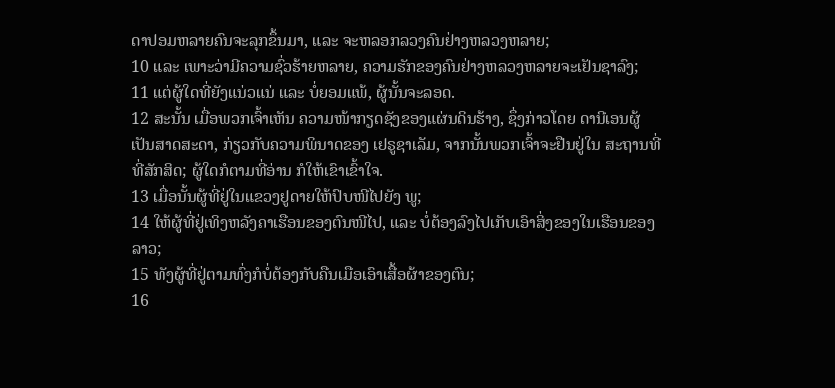ດາປອມຫລາຍຄົນຈະລຸກຂຶ້ນມາ, ແລະ ຈະຫລອກລວງຄົນຢ່າງຫລວງຫລາຍ;
10 ແລະ ເພາະວ່າມີຄວາມຊົ່ວຮ້າຍຫລາຍ, ຄວາມຮັກຂອງຄົນຢ່າງຫລວງຫລາຍຈະເຢັນຊາລົງ;
11 ແຕ່ຜູ້ໃດທີ່ຍັງແນ່ວແນ່ ແລະ ບໍ່ຍອມແພ້, ຜູ້ນັ້ນຈະລອດ.
12 ສະນັ້ນ ເມື່ອພວກເຈົ້າເຫັນ ຄວາມໜ້າກຽດຊັງຂອງແຜ່ນດິນຮ້າງ, ຊຶ່ງກ່າວໂດຍ ດານີເອນຜູ້ເປັນສາດສະດາ, ກ່ຽວກັບຄວາມພິນາດຂອງ ເຢຣູຊາເລັມ, ຈາກນັ້ນພວກເຈົ້າຈະຢືນຢູ່ໃນ ສະຖານທີ່ ທີ່ສັກສິດ; ຜູ້ໃດກໍຕາມທີ່ອ່ານ ກໍໃຫ້ເຂົາເຂົ້າໃຈ.
13 ເມື່ອນັ້ນຜູ້ທີ່ຢູ່ໃນແຂວງຢູດາຍໃຫ້ປົບໜີໄປຍັງ ພູ;
14 ໃຫ້ຜູ້ທີ່ຢູ່ເທິງຫລັງຄາເຮືອນຂອງຕົນໜີໄປ, ແລະ ບໍ່ຕ້ອງລົງໄປເກັບເອົາສິ່ງຂອງໃນເຮືອນຂອງລາວ;
15 ທັງຜູ້ທີ່ຢູ່ຕາມທົ່ງກໍບໍ່ຕ້ອງກັບຄືນເມືອເອົາເສື້ອຜ້າຂອງຕົນ;
16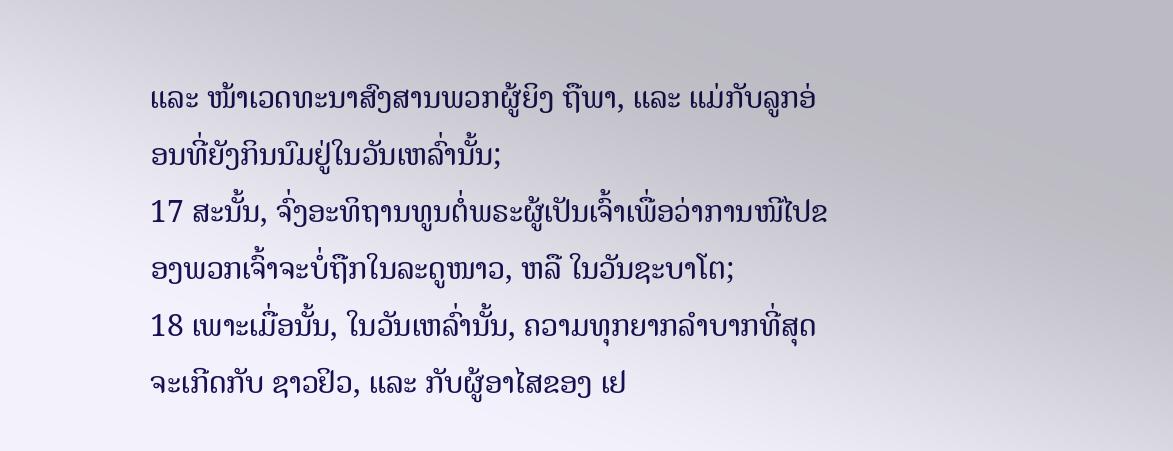ແລະ ໜ້າເວດທະນາສົງສານພວກຜູ້ຍິງ ຖືພາ, ແລະ ແມ່ກັບລູກອ່ອນທີ່ຍັງກິນນົມຢູ່ໃນວັນເຫລົ່ານັ້ນ;
17 ສະນັ້ນ, ຈົ່ງອະທິຖານທູນຕໍ່ພຣະຜູ້ເປັນເຈົ້າເພື່ອວ່າການໜີໄປຂອງພວກເຈົ້າຈະບໍ່ຖືກໃນລະດູໜາວ, ຫລື ໃນວັນຊະບາໂຕ;
18 ເພາະເມື່ອນັ້ນ, ໃນວັນເຫລົ່ານັ້ນ, ຄວາມທຸກຍາກລຳບາກທີ່ສຸດຈະເກີດກັບ ຊາວຢິວ, ແລະ ກັບຜູ້ອາໄສຂອງ ເຢ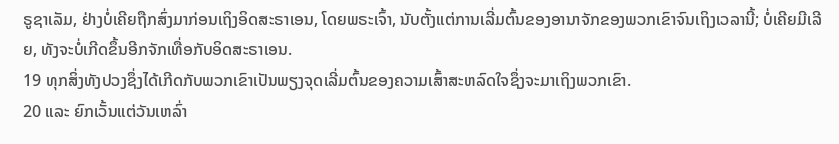ຣູຊາເລັມ, ຢ່າງບໍ່ເຄີຍຖືກສົ່ງມາກ່ອນເຖິງອິດສະຣາເອນ, ໂດຍພຣະເຈົ້າ, ນັບຕັ້ງແຕ່ການເລີ່ມຕົ້ນຂອງອານາຈັກຂອງພວກເຂົາຈົນເຖິງເວລານີ້; ບໍ່ເຄີຍມີເລີຍ, ທັງຈະບໍ່ເກີດຂຶ້ນອີກຈັກເທື່ອກັບອິດສະຣາເອນ.
19 ທຸກສິ່ງທັງປວງຊຶ່ງໄດ້ເກີດກັບພວກເຂົາເປັນພຽງຈຸດເລີ່ມຕົ້ນຂອງຄວາມເສົ້າສະຫລົດໃຈຊຶ່ງຈະມາເຖິງພວກເຂົາ.
20 ແລະ ຍົກເວັ້ນແຕ່ວັນເຫລົ່າ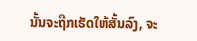ນັ້ນຈະຖືກເຮັດໃຫ້ສັ້ນລົງ, ຈະ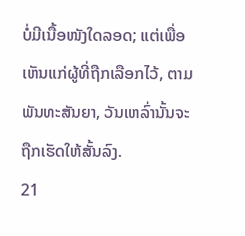ບໍ່ມີເນື້ອໜັງໃດລອດ; ແຕ່ເພື່ອເຫັນແກ່ຜູ້ທີ່ຖືກເລືອກໄວ້, ຕາມພັນທະສັນຍາ, ວັນເຫລົ່ານັ້ນຈະຖືກເຮັດໃຫ້ສັ້ນລົງ.
21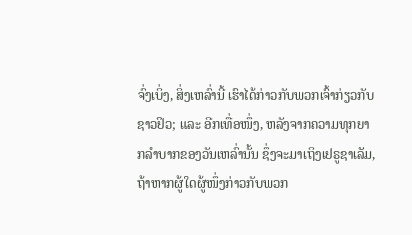ຈົ່ງເບິ່ງ, ສິ່ງເຫລົ່ານີ້ ເຮົາໄດ້ກ່າວກັບພວກເຈົ້າກ່ຽວກັບຊາວຢິວ; ແລະ ອີກເທື່ອໜຶ່ງ, ຫລັງຈາກຄວາມທຸກຍາກລຳບາກຂອງວັນເຫລົ່ານັ້ນ ຊຶ່ງຈະມາເຖິງເຢຣູຊາເລັມ, ຖ້າຫາກຜູ້ໃດຜູ້ໜຶ່ງກ່າວກັບພວກ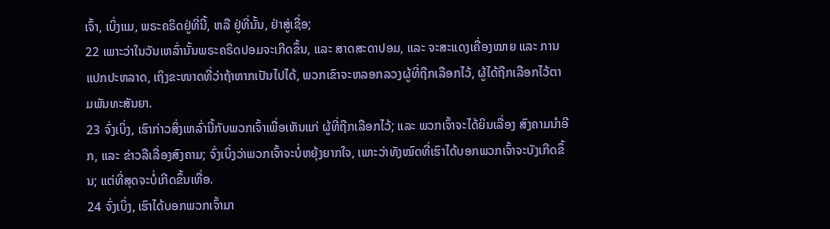ເຈົ້າ, ເບິ່ງແມ, ພຣະຄຣິດຢູ່ທີ່ນີ້, ຫລື ຢູ່ທີ່ນັ້ນ, ຢ່າສູ່ເຊື່ອ;
22 ເພາະວ່າໃນວັນເຫລົ່ານັ້ນພຣະຄຣິດປອມຈະເກີດຂຶ້ນ, ແລະ ສາດສະດາປອມ, ແລະ ຈະສະແດງເຄື່ອງໝາຍ ແລະ ການແປກປະຫລາດ, ເຖິງຂະໜາດທີ່ວ່າຖ້າຫາກເປັນໄປໄດ້, ພວກເຂົາຈະຫລອກລວງຜູ້ທີ່ຖືກເລືອກໄວ້, ຜູ້ໄດ້ຖືກເລືອກໄວ້ຕາມພັນທະສັນຍາ.
23 ຈົ່ງເບິ່ງ, ເຮົາກ່າວສິ່ງເຫລົ່ານີ້ກັບພວກເຈົ້າເພື່ອເຫັນແກ່ ຜູ້ທີ່ຖືກເລືອກໄວ້; ແລະ ພວກເຈົ້າຈະໄດ້ຍິນເລື່ອງ ສົງຄາມນຳອີກ, ແລະ ຂ່າວລືເລື່ອງສົງຄາມ; ຈົ່ງເບິ່ງວ່າພວກເຈົ້າຈະບໍ່ຫຍຸ້ງຍາກໃຈ, ເພາະວ່າທັງໝົດທີ່ເຮົາໄດ້ບອກພວກເຈົ້າຈະບັງເກີດຂຶ້ນ; ແຕ່ທີ່ສຸດຈະບໍ່ເກີດຂຶ້ນເທື່ອ.
24 ຈົ່ງເບິ່ງ, ເຮົາໄດ້ບອກພວກເຈົ້າມາ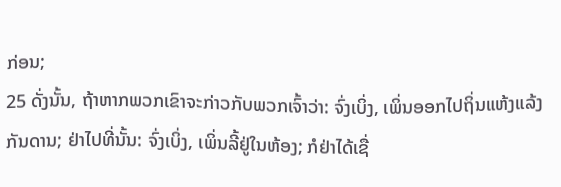ກ່ອນ;
25 ດັ່ງນັ້ນ, ຖ້າຫາກພວກເຂົາຈະກ່າວກັບພວກເຈົ້າວ່າ: ຈົ່ງເບິ່ງ, ເພິ່ນອອກໄປຖິ່ນແຫ້ງແລ້ງກັນດານ; ຢ່າໄປທີ່ນັ້ນ: ຈົ່ງເບິ່ງ, ເພິ່ນລີ້ຢູ່ໃນຫ້ອງ; ກໍຢ່າໄດ້ເຊື່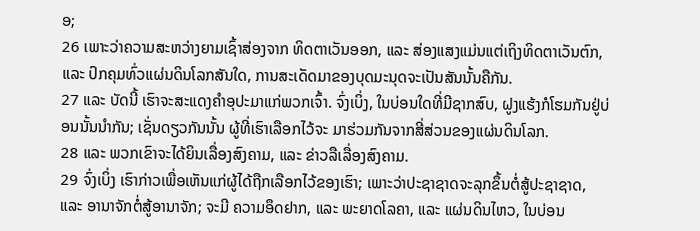ອ;
26 ເພາະວ່າຄວາມສະຫວ່າງຍາມເຊົ້າສ່ອງຈາກ ທິດຕາເວັນອອກ, ແລະ ສ່ອງແສງແມ່ນແຕ່ເຖິງທິດຕາເວັນຕົກ, ແລະ ປົກຄຸມທົ່ວແຜ່ນດິນໂລກສັນໃດ, ການສະເດັດມາຂອງບຸດມະນຸດຈະເປັນສັນນັ້ນຄືກັນ.
27 ແລະ ບັດນີ້ ເຮົາຈະສະແດງຄຳອຸປະມາແກ່ພວກເຈົ້າ. ຈົ່ງເບິ່ງ, ໃນບ່ອນໃດທີ່ມີຊາກສົບ, ຝູງແຮ້ງກໍໂຮມກັນຢູ່ບ່ອນນັ້ນນຳກັນ; ເຊັ່ນດຽວກັນນັ້ນ ຜູ້ທີ່ເຮົາເລືອກໄວ້ຈະ ມາຮ່ວມກັນຈາກສີ່ສ່ວນຂອງແຜ່ນດິນໂລກ.
28 ແລະ ພວກເຂົາຈະໄດ້ຍິນເລື່ອງສົງຄາມ, ແລະ ຂ່າວລືເລື່ອງສົງຄາມ.
29 ຈົ່ງເບິ່ງ ເຮົາກ່າວເພື່ອເຫັນແກ່ຜູ້ໄດ້ຖືກເລືອກໄວ້ຂອງເຮົາ; ເພາະວ່າປະຊາຊາດຈະລຸກຂຶ້ນຕໍ່ສູ້ປະຊາຊາດ, ແລະ ອານາຈັກຕໍ່ສູ້ອານາຈັກ; ຈະມີ ຄວາມອຶດຢາກ, ແລະ ພະຍາດໂລຄາ, ແລະ ແຜ່ນດິນໄຫວ, ໃນບ່ອນ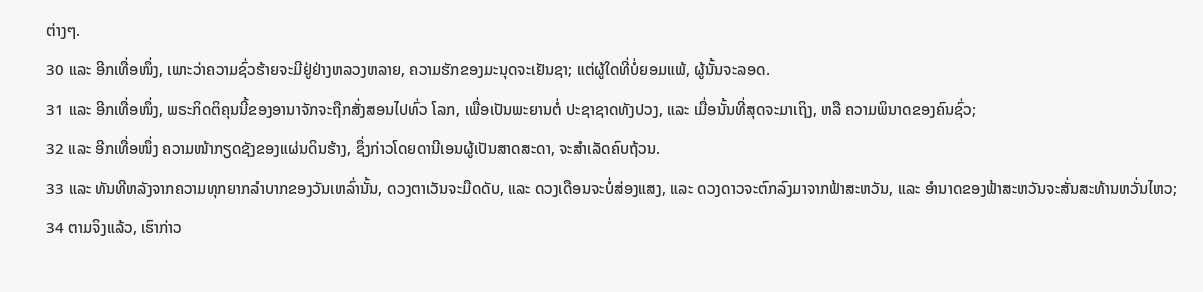ຕ່າງໆ.
30 ແລະ ອີກເທື່ອໜຶ່ງ, ເພາະວ່າຄວາມຊົ່ວຮ້າຍຈະມີຢູ່ຢ່າງຫລວງຫລາຍ, ຄວາມຮັກຂອງມະນຸດຈະເຢັນຊາ; ແຕ່ຜູ້ໃດທີ່ບໍ່ຍອມແພ້, ຜູ້ນັ້ນຈະລອດ.
31 ແລະ ອີກເທື່ອໜຶ່ງ, ພຣະກິດຕິຄຸນນີ້ຂອງອານາຈັກຈະຖືກສັ່ງສອນໄປທົ່ວ ໂລກ, ເພື່ອເປັນພະຍານຕໍ່ ປະຊາຊາດທັງປວງ, ແລະ ເມື່ອນັ້ນທີ່ສຸດຈະມາເຖິງ, ຫລື ຄວາມພິນາດຂອງຄົນຊົ່ວ;
32 ແລະ ອີກເທື່ອໜຶ່ງ ຄວາມໜ້າກຽດຊັງຂອງແຜ່ນດິນຮ້າງ, ຊຶ່ງກ່າວໂດຍດານີເອນຜູ້ເປັນສາດສະດາ, ຈະສຳເລັດຄົບຖ້ວນ.
33 ແລະ ທັນທີຫລັງຈາກຄວາມທຸກຍາກລຳບາກຂອງວັນເຫລົ່ານັ້ນ, ດວງຕາເວັນຈະມືດດັບ, ແລະ ດວງເດືອນຈະບໍ່ສ່ອງແສງ, ແລະ ດວງດາວຈະຕົກລົງມາຈາກຟ້າສະຫວັນ, ແລະ ອຳນາດຂອງຟ້າສະຫວັນຈະສັ່ນສະທ້ານຫວັ່ນໄຫວ;
34 ຕາມຈິງແລ້ວ, ເຮົາກ່າວ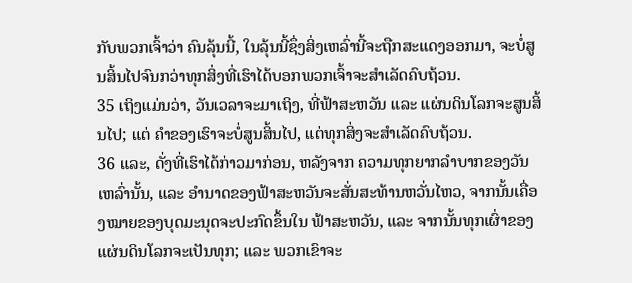ກັບພວກເຈົ້າວ່າ ຄົນລຸ້ນນີ້, ໃນລຸ້ນນີ້ຊຶ່ງສິ່ງເຫລົ່ານີ້ຈະຖືກສະແດງອອກມາ, ຈະບໍ່ສູນສິ້ນໄປຈົນກວ່າທຸກສິ່ງທີ່ເຮົາໄດ້ບອກພວກເຈົ້າຈະສຳເລັດຄົບຖ້ວນ.
35 ເຖິງແມ່ນວ່າ, ວັນເວລາຈະມາເຖິງ, ທີ່ຟ້າສະຫວັນ ແລະ ແຜ່ນດິນໂລກຈະສູນສິ້ນໄປ; ແຕ່ ຄຳຂອງເຮົາຈະບໍ່ສູນສິ້ນໄປ, ແຕ່ທຸກສິ່ງຈະສຳເລັດຄົບຖ້ວນ.
36 ແລະ, ດັ່ງທີ່ເຮົາໄດ້ກ່າວມາກ່ອນ, ຫລັງຈາກ ຄວາມທຸກຍາກລຳບາກຂອງວັນເຫລົ່ານັ້ນ, ແລະ ອຳນາດຂອງຟ້າສະຫວັນຈະສັ່ນສະທ້ານຫວັ່ນໄຫວ, ຈາກນັ້ນເຄື່ອງໝາຍຂອງບຸດມະນຸດຈະປະກົດຂຶ້ນໃນ ຟ້າສະຫວັນ, ແລະ ຈາກນັ້ນທຸກເຜົ່າຂອງແຜ່ນດິນໂລກຈະເປັນທຸກ; ແລະ ພວກເຂົາຈະ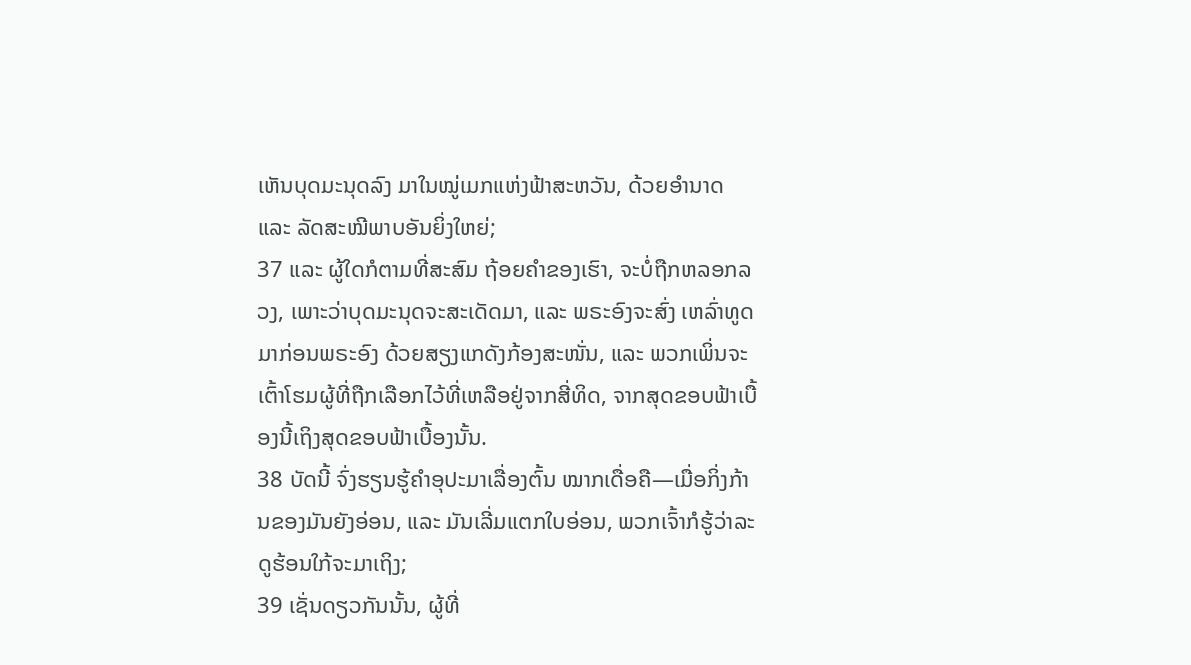ເຫັນບຸດມະນຸດລົງ ມາໃນໝູ່ເມກແຫ່ງຟ້າສະຫວັນ, ດ້ວຍອຳນາດ ແລະ ລັດສະໝີພາບອັນຍິ່ງໃຫຍ່;
37 ແລະ ຜູ້ໃດກໍຕາມທີ່ສະສົມ ຖ້ອຍຄຳຂອງເຮົາ, ຈະບໍ່ຖືກຫລອກລວງ, ເພາະວ່າບຸດມະນຸດຈະສະເດັດມາ, ແລະ ພຣະອົງຈະສົ່ງ ເຫລົ່າທູດມາກ່ອນພຣະອົງ ດ້ວຍສຽງແກດັງກ້ອງສະໜັ່ນ, ແລະ ພວກເພິ່ນຈະ ເຕົ້າໂຮມຜູ້ທີ່ຖືກເລືອກໄວ້ທີ່ເຫລືອຢູ່ຈາກສີ່ທິດ, ຈາກສຸດຂອບຟ້າເບື້ອງນີ້ເຖິງສຸດຂອບຟ້າເບື້ອງນັ້ນ.
38 ບັດນີ້ ຈົ່ງຮຽນຮູ້ຄຳອຸປະມາເລື່ອງຕົ້ນ ໝາກເດື່ອຄື—ເມື່ອກິ່ງກ້ານຂອງມັນຍັງອ່ອນ, ແລະ ມັນເລີ່ມແຕກໃບອ່ອນ, ພວກເຈົ້າກໍຮູ້ວ່າລະດູຮ້ອນໃກ້ຈະມາເຖິງ;
39 ເຊັ່ນດຽວກັນນັ້ນ, ຜູ້ທີ່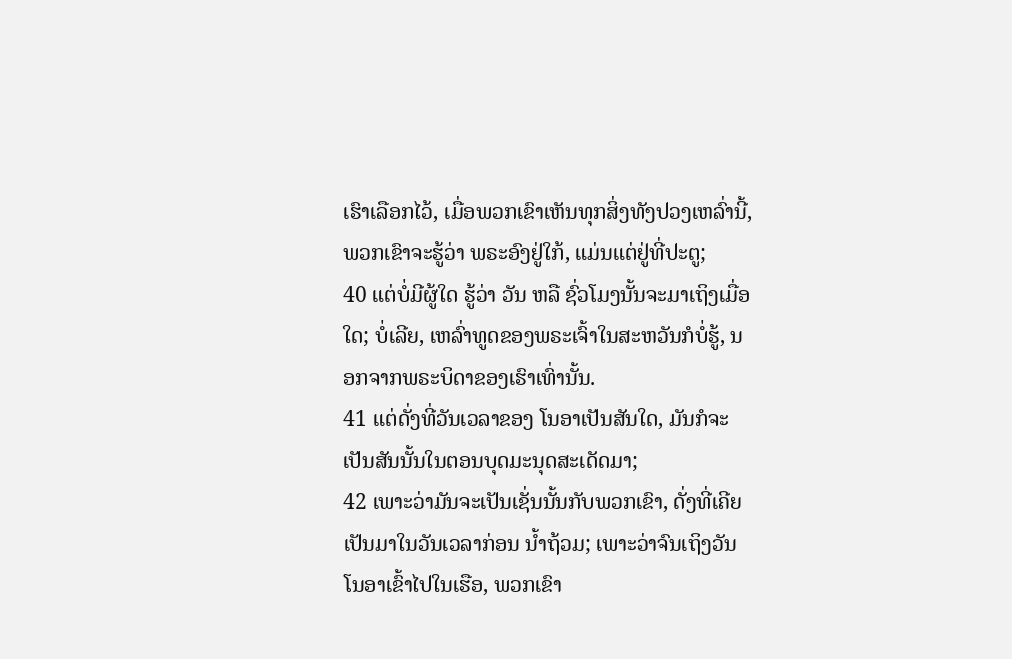ເຮົາເລືອກໄວ້, ເມື່ອພວກເຂົາເຫັນທຸກສິ່ງທັງປວງເຫລົ່ານີ້, ພວກເຂົາຈະຮູ້ວ່າ ພຣະອົງຢູ່ໃກ້, ແມ່ນແຕ່ຢູ່ທີ່ປະຕູ;
40 ແຕ່ບໍ່ມີຜູ້ໃດ ຮູ້ວ່າ ວັນ ຫລື ຊົ່ວໂມງນັ້ນຈະມາເຖິງເມື່ອໃດ; ບໍ່ເລີຍ, ເຫລົ່າທູດຂອງພຣະເຈົ້າໃນສະຫວັນກໍບໍ່ຮູ້, ນອກຈາກພຣະບິດາຂອງເຮົາເທົ່ານັ້ນ.
41 ແຕ່ດັ່ງທີ່ວັນເວລາຂອງ ໂນອາເປັນສັນໃດ, ມັນກໍຈະເປັນສັນນັ້ນໃນຕອນບຸດມະນຸດສະເດັດມາ;
42 ເພາະວ່າມັນຈະເປັນເຊັ່ນນັ້ນກັບພວກເຂົາ, ດັ່ງທີ່ເຄີຍເປັນມາໃນວັນເວລາກ່ອນ ນ້ຳຖ້ວມ; ເພາະວ່າຈົນເຖິງວັນໂນອາເຂົ້າໄປໃນເຮືອ, ພວກເຂົາ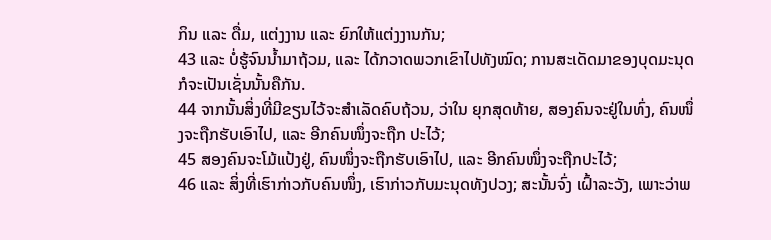ກິນ ແລະ ດື່ມ, ແຕ່ງງານ ແລະ ຍົກໃຫ້ແຕ່ງງານກັນ;
43 ແລະ ບໍ່ຮູ້ຈົນນ້ຳມາຖ້ວມ, ແລະ ໄດ້ກວາດພວກເຂົາໄປທັງໝົດ; ການສະເດັດມາຂອງບຸດມະນຸດກໍຈະເປັນເຊັ່ນນັ້ນຄືກັນ.
44 ຈາກນັ້ນສິ່ງທີ່ມີຂຽນໄວ້ຈະສຳເລັດຄົບຖ້ວນ, ວ່າໃນ ຍຸກສຸດທ້າຍ, ສອງຄົນຈະຢູ່ໃນທົ່ງ, ຄົນໜຶ່ງຈະຖືກຮັບເອົາໄປ, ແລະ ອີກຄົນໜຶ່ງຈະຖືກ ປະໄວ້;
45 ສອງຄົນຈະໂມ້ແປ້ງຢູ່, ຄົນໜຶ່ງຈະຖືກຮັບເອົາໄປ, ແລະ ອີກຄົນໜຶ່ງຈະຖືກປະໄວ້;
46 ແລະ ສິ່ງທີ່ເຮົາກ່າວກັບຄົນໜຶ່ງ, ເຮົາກ່າວກັບມະນຸດທັງປວງ; ສະນັ້ນຈົ່ງ ເຝົ້າລະວັງ, ເພາະວ່າພ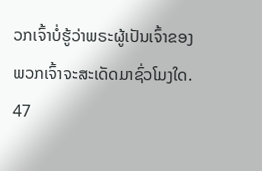ວກເຈົ້າບໍ່ຮູ້ວ່າພຣະຜູ້ເປັນເຈົ້າຂອງພວກເຈົ້າຈະສະເດັດມາຊົ່ວໂມງໃດ.
47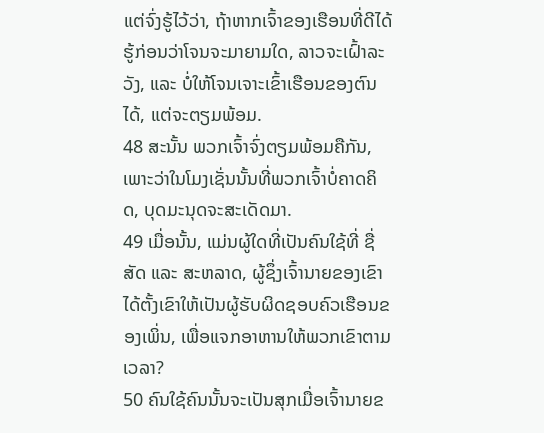ແຕ່ຈົ່ງຮູ້ໄວ້ວ່າ, ຖ້າຫາກເຈົ້າຂອງເຮືອນທີ່ດີໄດ້ຮູ້ກ່ອນວ່າໂຈນຈະມາຍາມໃດ, ລາວຈະເຝົ້າລະວັງ, ແລະ ບໍ່ໃຫ້ໂຈນເຈາະເຂົ້າເຮືອນຂອງຕົນໄດ້, ແຕ່ຈະຕຽມພ້ອມ.
48 ສະນັ້ນ ພວກເຈົ້າຈົ່ງຕຽມພ້ອມຄືກັນ, ເພາະວ່າໃນໂມງເຊັ່ນນັ້ນທີ່ພວກເຈົ້າບໍ່ຄາດຄິດ, ບຸດມະນຸດຈະສະເດັດມາ.
49 ເມື່ອນັ້ນ, ແມ່ນຜູ້ໃດທີ່ເປັນຄົນໃຊ້ທີ່ ຊື່ສັດ ແລະ ສະຫລາດ, ຜູ້ຊຶ່ງເຈົ້ານາຍຂອງເຂົາໄດ້ຕັ້ງເຂົາໃຫ້ເປັນຜູ້ຮັບຜິດຊອບຄົວເຮືອນຂອງເພິ່ນ, ເພື່ອແຈກອາຫານໃຫ້ພວກເຂົາຕາມເວລາ?
50 ຄົນໃຊ້ຄົນນັ້ນຈະເປັນສຸກເມື່ອເຈົ້ານາຍຂ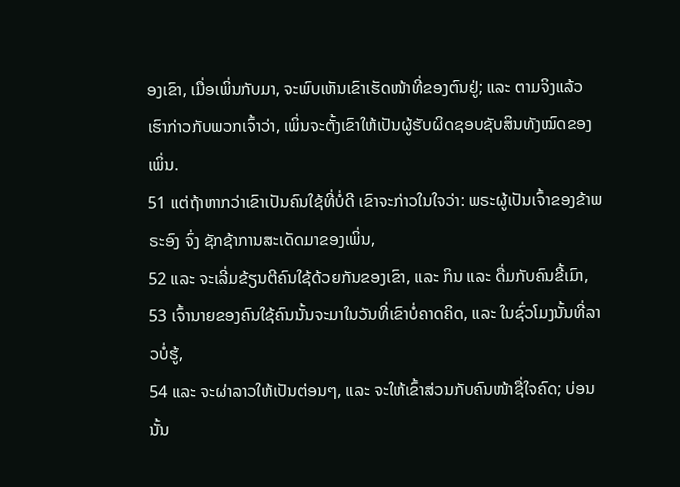ອງເຂົາ, ເມື່ອເພິ່ນກັບມາ, ຈະພົບເຫັນເຂົາເຮັດໜ້າທີ່ຂອງຕົນຢູ່; ແລະ ຕາມຈິງແລ້ວ ເຮົາກ່າວກັບພວກເຈົ້າວ່າ, ເພິ່ນຈະຕັ້ງເຂົາໃຫ້ເປັນຜູ້ຮັບຜິດຊອບຊັບສິນທັງໝົດຂອງເພິ່ນ.
51 ແຕ່ຖ້າຫາກວ່າເຂົາເປັນຄົນໃຊ້ທີ່ບໍ່ດີ ເຂົາຈະກ່າວໃນໃຈວ່າ: ພຣະຜູ້ເປັນເຈົ້າຂອງຂ້າພຣະອົງ ຈົ່ງ ຊັກຊ້າການສະເດັດມາຂອງເພິ່ນ,
52 ແລະ ຈະເລີ່ມຂ້ຽນຕີຄົນໃຊ້ດ້ວຍກັນຂອງເຂົາ, ແລະ ກິນ ແລະ ດື່ມກັບຄົນຂີ້ເມົາ,
53 ເຈົ້ານາຍຂອງຄົນໃຊ້ຄົນນັ້ນຈະມາໃນວັນທີ່ເຂົາບໍ່ຄາດຄິດ, ແລະ ໃນຊົ່ວໂມງນັ້ນທີ່ລາວບໍ່ຮູ້,
54 ແລະ ຈະຜ່າລາວໃຫ້ເປັນຕ່ອນໆ, ແລະ ຈະໃຫ້ເຂົ້າສ່ວນກັບຄົນໜ້າຊື່ໃຈຄົດ; ບ່ອນນັ້ນ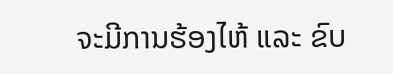ຈະມີການຮ້ອງໄຫ້ ແລະ ຂົບ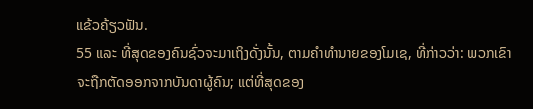ແຂ້ວຄ້ຽວຟັນ.
55 ແລະ ທີ່ສຸດຂອງຄົນຊົ່ວຈະມາເຖິງດັ່ງນັ້ນ, ຕາມຄຳທຳນາຍຂອງໂມເຊ, ທີ່ກ່າວວ່າ: ພວກເຂົາຈະຖືກຕັດອອກຈາກບັນດາຜູ້ຄົນ; ແຕ່ທີ່ສຸດຂອງ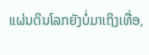ແຜ່ນດິນໂລກຍັງບໍ່ມາເຖິງເທື່ອ,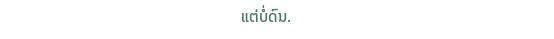ແຕ່ບໍ່ດົນ.